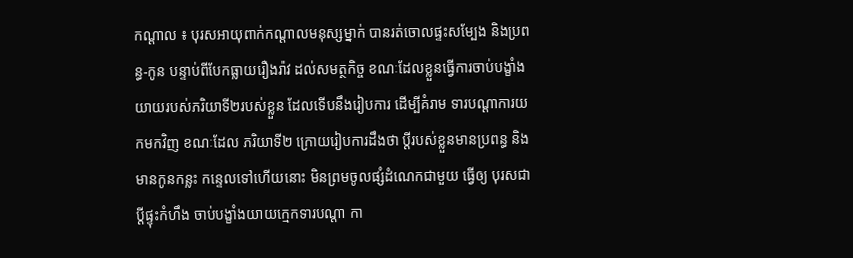កណ្តាល ៖ បុរសអាយុពាក់កណ្តាលមនុស្សម្នាក់ បានរត់ចោលផ្ទះសម្បែង និងប្រពន្ធ-កូន បន្ទាប់ពីបែកធ្លាយរឿងរ៉ាវ ដល់សមត្ថកិច្ច ខណៈដែលខ្លួនធ្វើការចាប់បង្ខាំងយាយរបស់ភរិយាទី២របស់ខ្លួន ដែលទើបនឹងរៀបការ ដើម្បីគំរាម ទារបណ្តាការយកមកវិញ ខណៈដែល ភរិយាទី២ ក្រោយរៀបការដឹងថា ប្តីរបស់ខ្លួនមានប្រពន្ធ និងមានកូនកន្លះ កន្ទេលទៅហើយនោះ មិនព្រមចូលផ្សំដំណេកជាមួយ ធ្វើឲ្យ បុរសជាប្តីផ្ទុះកំហឹង ចាប់បង្ខាំងយាយក្មេកទារបណ្តា កា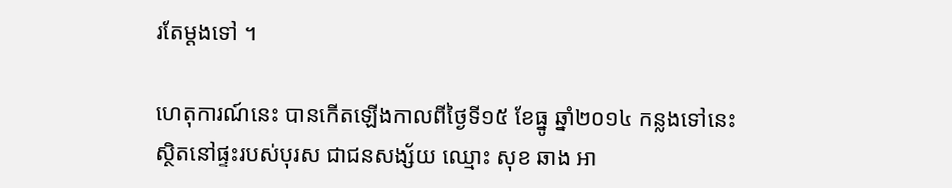រតែម្តងទៅ ។

ហេតុការណ៍នេះ បានកើតឡើងកាលពីថ្ងៃទី១៥ ខែធ្នូ ឆ្នាំ២០១៤ កន្លងទៅនេះ ស្ថិតនៅផ្ទះរបស់បុរស ជាជនសង្ស័យ ឈ្មោះ សុខ ឆាង អា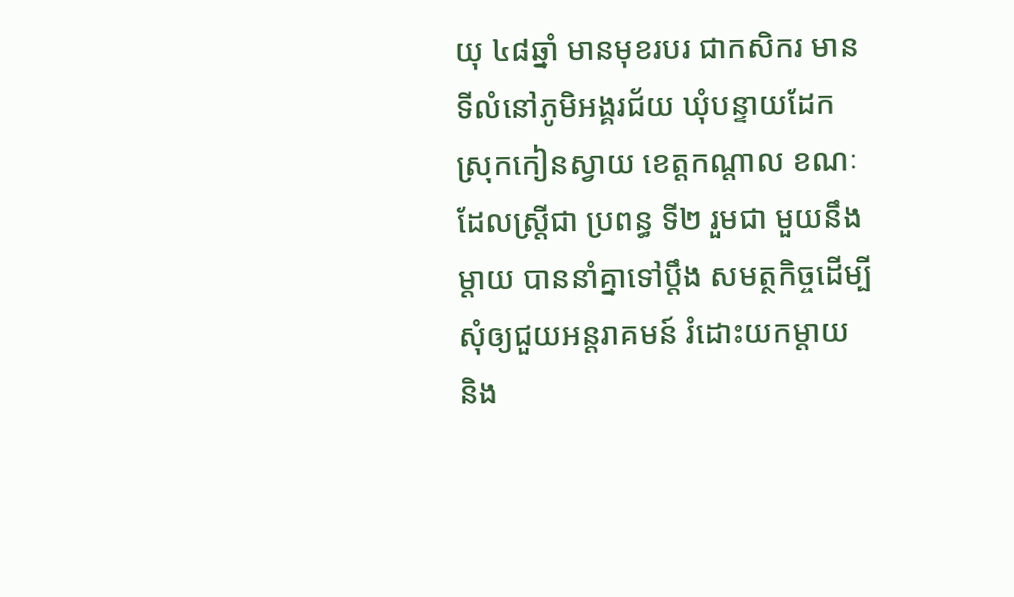យុ ៤៨ឆ្នាំ មានមុខរបរ ជាកសិករ មានទីលំនៅភូមិអង្គរជ័យ ឃុំបន្ទាយដែក ស្រុកកៀនស្វាយ ខេត្តកណ្តាល ខណៈដែលស្រ្តីជា ប្រពន្ធ ទី២ រួមជា មួយនឹងម្តាយ បាននាំគ្នាទៅប្តឹង សមត្ថកិច្ចដើម្បីសុំឲ្យជួយអន្តរាគមន៍ រំដោះយកម្តាយ និង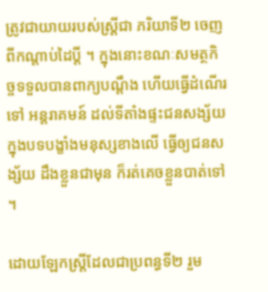ត្រូវជាយាយរបស់ស្រ្តីជា ភរិយាទី២ ចេញពីកណ្តាប់ដៃប្តី ។ ក្នុងនោះខណៈសមត្ថកិច្ចទទួលបានពាក្យបណ្តឹង ហើយធ្វើដំណើរទៅ អន្តរាគមន៍ ដល់ទីតាំងផ្ទះជនសង្ស័យ ក្នុងបទបង្ខាំងមនុស្សខាងលើ ធ្វើឲ្យជនសង្ស័យ ដឹងខ្លួនជាមុន ក៏រត់គេចខ្លួនបាត់ទៅ ។

ដោយឡែកស្រ្តីដែលជាប្រពន្ធទី២ រួម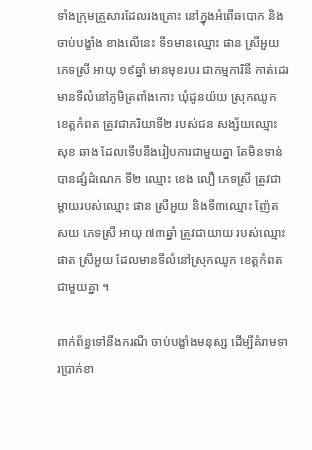ទាំងក្រុមគ្រួសារដែលរងគ្រោះ នៅក្នុងអំពើឆបោក និងចាប់បង្ខាំង ខាងលើនេះ ទី១មានឈ្មោះ ផាន ស្រីអួយ ភេទស្រី អាយុ ១៩ឆ្នាំ មានមុខរបរ ជាកម្មការិនី កាត់ដេរ មានទីលំនៅភូមិត្រពាំងកោះ ឃុំដូនយ៉យ ស្រុកឈូក ខេត្តកំពត ត្រូវជាភរិយាទី២ របស់ជន សង្ស័យឈ្មោះ សុខ ឆាង ដែលទើបនឹងរៀបការជាមួយគ្នា តែមិនទាន់បានផ្សំដំណេក ទី២ ឈ្មោះ ខេង លឿ ភេទស្រី ត្រូវជាម្តាយរបស់ឈ្មោះ ផាន ស្រីអួយ និងទី៣ឈ្មោះ ញ៉ែត សយ ភេទស្រី អាយុ ៧៣ឆ្នាំ ត្រូវជាយាយ របស់ឈ្មោះ ផាត ស្រីអួយ ដែលមានទីលំនៅស្រុកឈូក ខេត្តកំពតជាមួយគ្នា ។

ពាក់ព័ន្ធទៅនឹងករណី ចាប់បង្ខាំងមនុស្ស ដើម្បីគំរាមទារប្រាក់ខា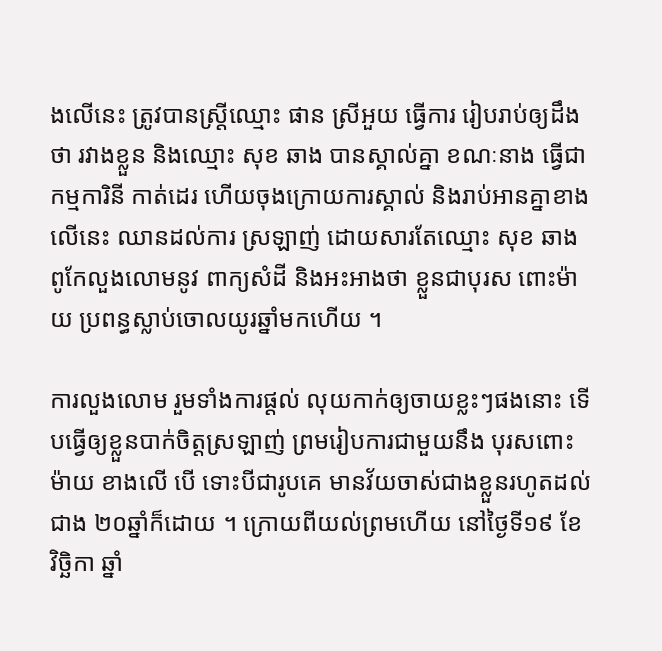ងលើនេះ ត្រូវបានស្រ្តីឈ្មោះ ផាន ស្រីអួយ ធ្វើការ រៀបរាប់ឲ្យដឹងថា រវាងខ្លួន និងឈ្មោះ សុខ ឆាង បានស្គាល់គ្នា ខណៈនាង ធ្វើជាកម្មការិនី កាត់ដេរ ហើយចុងក្រោយការស្គាល់ និងរាប់អានគ្នាខាងលើនេះ ឈានដល់ការ ស្រឡាញ់ ដោយសារតែឈ្មោះ សុខ ឆាង ពូកែលួងលោមនូវ ពាក្យសំដី និងអះអាងថា ខ្លួនជាបុរស ពោះម៉ាយ ប្រពន្ធស្លាប់ចោលយូរឆ្នាំមកហើយ ។

ការលួងលោម រួមទាំងការផ្តល់ លុយកាក់ឲ្យចាយខ្លះៗផងនោះ ទើបធ្វើឲ្យខ្លួនបាក់ចិត្តស្រឡាញ់ ព្រមរៀបការជាមួយនឹង បុរសពោះម៉ាយ ខាងលើ បើ ទោះបីជារូបគេ មានវ័យចាស់ជាងខ្លួនរហូតដល់ជាង ២០ឆ្នាំក៏ដោយ ។ ក្រោយពីយល់ព្រមហើយ នៅថ្ងៃទី១៩ ខែ វិច្ឆិកា ឆ្នាំ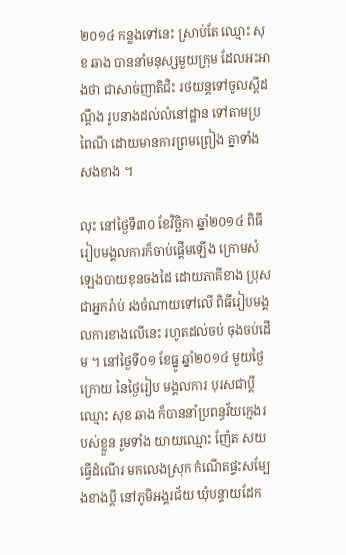២០១៤ កន្លងទៅនេះ ស្រាប់តែ ឈ្មោះ សុខ ឆាង បាននាំមនុស្សមួយក្រុម ដែលអះអាងថា ជាសាច់ញាតិជិះ រថយន្តទៅចូលស្តីដណ្តឹង រូបនាងដល់លំនៅដ្ឋាន ទៅតាមប្រពៃណី ដោយមានការព្រមព្រៀង គ្នាទាំងសងខាង ។

លុះ នៅថ្ងៃទី៣០ ខែវិច្ឆិកា ឆ្នាំ២០១៤ ពិធីរៀបមង្គលការក៏ចាប់ផ្តើមឡើង ក្រោមសំឡេងបាយខុនចងដៃ ដោយភាគីខាង ប្រុស ជាអ្នករ៉ាប់ រងចំណាយទៅលើ ពិធីរៀបមង្គលការខាងលើនេះ រហូតដល់ចប់ ចុងចប់ដើម ។ នៅថ្ងៃទី០១ ខែធ្នូ ឆ្នាំ២០១៤ មួយថ្ងៃក្រោយ នៃថ្ងៃរៀប មង្គលការ បុរសជាប្តី ឈ្មោះ សុខ ឆាង ក៏បាននាំប្រពន្ធវ័យក្មេងរបស់ខ្លួន រួមទាំង យាយឈ្មោះ ញ៉ែត សយ ធ្វើដំណើរ មកលេងស្រុក កំណើតផ្ទះសម្បែងខាងប្តី នៅភូមិអង្គរជ័យ ឃុំបន្ទាយដែក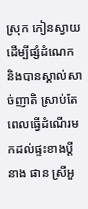ស្រុក កៀនស្វាយ ដើម្បីផ្សំដំណេក និងបានស្គាល់សាច់ញាតិ ស្រាប់តែ ពេលធ្វើដំណើរមកដល់ផ្ទះខាងប្តី នាង ផាន ស្រីអួ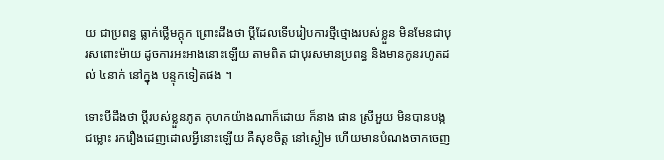យ ជាប្រពន្ធ ធ្លាក់ថ្លើមក្តុក ព្រោះដឹងថា ប្តីដែលទើបរៀបការថ្មីថ្មោងរបស់ខ្លួន មិនមែនជាបុរសពោះម៉ាយ ដូចការអះអាងនោះឡើយ តាមពិត ជាបុរសមានប្រពន្ធ និងមានកូនរហូតដល់ ៤នាក់ នៅក្នុង បន្ទុកទៀតផង ។

ទោះបីដឹងថា ប្តីរបស់ខ្លួនភូត កុហកយ៉ាងណាក៏ដោយ ក៏នាង ផាន ស្រីអួយ មិនបានបង្កជម្លោះ រករឿងដេញដោលអ្វីនោះឡើយ គឺសុខចិត្ត នៅស្ងៀម ហើយមានបំណងចាកចេញ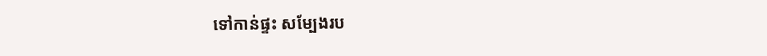ទៅកាន់ផ្ទះ សម្បែងរប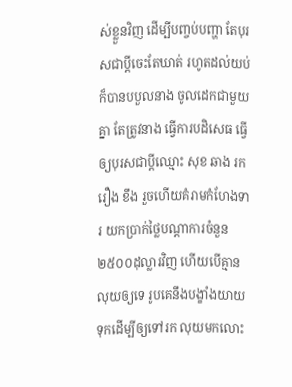ស់ខ្លួនវិញ ដើម្បីបញ្ចប់បញ្ហា តែបុរសជាប្តីចេះតែឃាត់ រហូតដល់យប់ ក៏បានបបួលនាង ចូលដេកជាមួយគ្នា តែត្រូវនាង ធ្វើការបដិសេធ ធ្វើឲ្យបុរសជាប្តីឈ្មោះ សុខ ឆាង រករឿង ខឹង រួចហើយគំរាមកំហែងទារ យកប្រាក់ថ្លៃបណ្តាការចំនួន ២៥០០ដុល្លារវិញ ហើយបើគ្មានលុយឲ្យទេ រូបគេនឹងបង្ខាំងយាយទុកដើម្បីឲ្យទៅរក លុយមកលោះ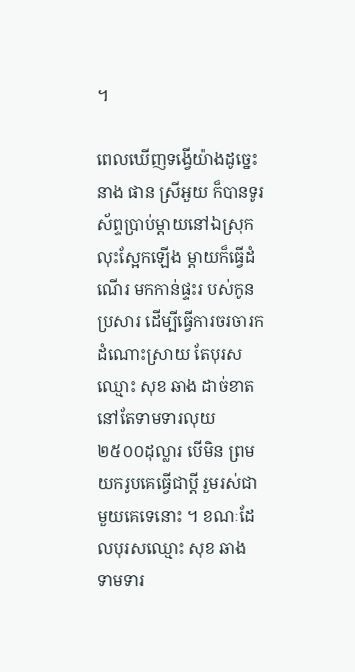។

ពេលឃើញទង្វើយ៉ាងដូច្នេះ នាង ផាន ស្រីអួយ ក៏បានទូរស័ព្ទប្រាប់ម្តាយនៅឯស្រុក លុះស្អែកឡើង ម្តាយក៏ធ្វើដំណើរ មកកាន់ផ្ទះរ បស់កូនប្រសារ ដើម្បីធ្វើការចរចារកដំណោះស្រាយ តែបុរសឈ្មោះ សុខ ឆាង ដាច់ខាត នៅតែទាមទារលុយ ២៥០០ដុល្លារ បើមិន ព្រមយករូបគេធ្វើជាប្តី រួមរស់ជាមួយគេទេនោះ ។ ខណៈដែលបុរសឈ្មោះ សុខ ឆាង ទាមទារ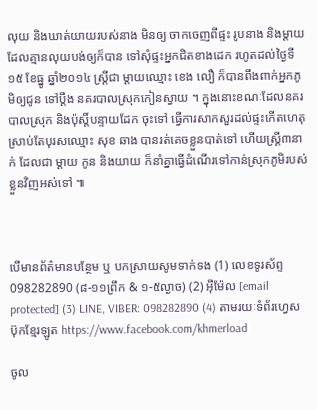លុយ និងឃាត់យាយរបស់នាង មិនឲ្យ ចាកចេញពីផ្ទះ រូបនាង និងម្តាយដែលគ្មានលុយបង់ឲ្យក៏បាន ទៅសុំផ្ទះអ្នកជិតខាងដេក រហូតដល់ថ្ងៃទី១៥ ខែធ្នូ ឆ្នាំ២០១៤ ស្រ្តីជា ម្តាយឈ្មោះ ខេង លឿ ក៏បានពឹងពាក់អ្នកភូមិឲ្យជូន ទៅប្តឹង នគរបាលស្រុកកៀនស្វាយ ។ ក្នុងនោះខណៈដែលនគរបាលស្រុក និងប៉ុស្តិ៍បន្ទាយដែក ចុះទៅ ធ្វើការសាកសួរដល់ផ្ទះកើតហេតុ ស្រាប់តែបុរសឈ្មោះ សុខ ឆាង បានរត់គេចខ្លួនបាត់ទៅ ហើយស្រ្តី៣នាក់ ដែលជា ម្តាយ កូន និងយាយ ក៏នាំគ្នាធ្វើដំណើរទៅកាន់ស្រុកភូមិរបស់ខ្លួនវិញអស់ទៅ ៕



បើមានព័ត៌មានបន្ថែម ឬ បកស្រាយសូមទាក់ទង (1) លេខទូរស័ព្ទ 098282890 (៨-១១ព្រឹក & ១-៥ល្ងាច) (2) អ៊ីម៉ែល [email protected] (3) LINE, VIBER: 098282890 (4) តាមរយៈទំព័រហ្វេសប៊ុកខ្មែរឡូត https://www.facebook.com/khmerload

ចូល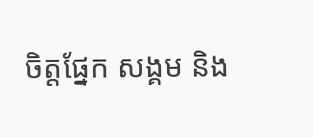ចិត្តផ្នែក សង្គម និង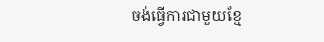ចង់ធ្វើការជាមួយខ្មែ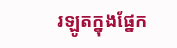រឡូតក្នុងផ្នែក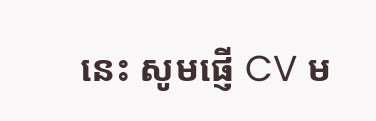នេះ សូមផ្ញើ CV ម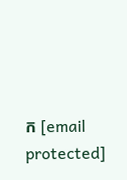ក [email protected]